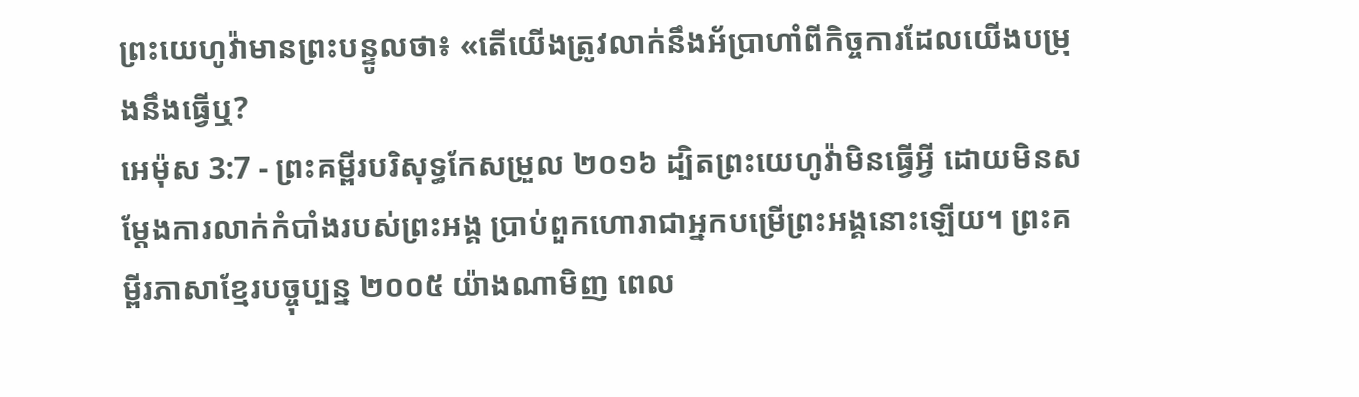ព្រះយេហូវ៉ាមានព្រះបន្ទូលថា៖ «តើយើងត្រូវលាក់នឹងអ័ប្រាហាំពីកិច្ចការដែលយើងបម្រុងនឹងធ្វើឬ?
អេម៉ុស 3:7 - ព្រះគម្ពីរបរិសុទ្ធកែសម្រួល ២០១៦ ដ្បិតព្រះយេហូវ៉ាមិនធ្វើអ្វី ដោយមិនសម្ដែងការលាក់កំបាំងរបស់ព្រះអង្គ ប្រាប់ពួកហោរាជាអ្នកបម្រើព្រះអង្គនោះឡើយ។ ព្រះគម្ពីរភាសាខ្មែរបច្ចុប្បន្ន ២០០៥ យ៉ាងណាមិញ ពេល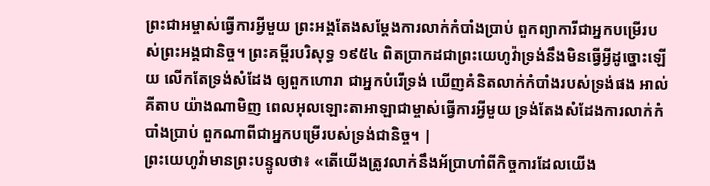ព្រះជាអម្ចាស់ធ្វើការអ្វីមួយ ព្រះអង្គតែងសម្តែងការលាក់កំបាំងប្រាប់ ពួកព្យាការីជាអ្នកបម្រើរបស់ព្រះអង្គជានិច្ច។ ព្រះគម្ពីរបរិសុទ្ធ ១៩៥៤ ពិតប្រាកដជាព្រះយេហូវ៉ាទ្រង់នឹងមិនធ្វើអ្វីដូច្នោះឡើយ លើកតែទ្រង់សំដែង ឲ្យពួកហោរា ជាអ្នកបំរើទ្រង់ ឃើញគំនិតលាក់កំបាំងរបស់ទ្រង់ផង អាល់គីតាប យ៉ាងណាមិញ ពេលអុលឡោះតាអាឡាជាម្ចាស់ធ្វើការអ្វីមួយ ទ្រង់តែងសំដែងការលាក់កំបាំងប្រាប់ ពួកណាពីជាអ្នកបម្រើរបស់ទ្រង់ជានិច្ច។ |
ព្រះយេហូវ៉ាមានព្រះបន្ទូលថា៖ «តើយើងត្រូវលាក់នឹងអ័ប្រាហាំពីកិច្ចការដែលយើង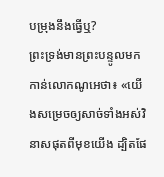បម្រុងនឹងធ្វើឬ?
ព្រះទ្រង់មានព្រះបន្ទូលមកកាន់លោកណូអេថា៖ «យើងសម្រេចឲ្យសាច់ទាំងអស់វិនាសផុតពីមុខយើង ដ្បិតផែ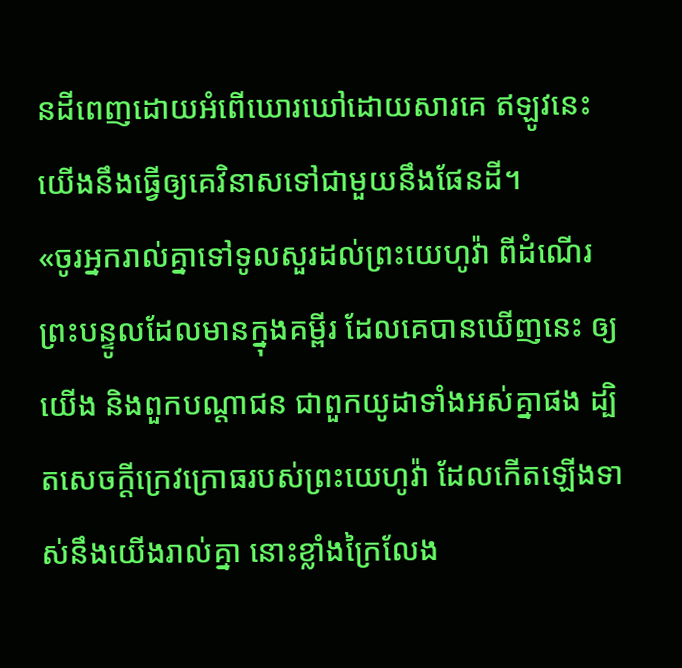នដីពេញដោយអំពើឃោរឃៅដោយសារគេ ឥឡូវនេះ យើងនឹងធ្វើឲ្យគេវិនាសទៅជាមួយនឹងផែនដី។
«ចូរអ្នករាល់គ្នាទៅទូលសួរដល់ព្រះយេហូវ៉ា ពីដំណើរព្រះបន្ទូលដែលមានក្នុងគម្ពីរ ដែលគេបានឃើញនេះ ឲ្យយើង និងពួកបណ្ដាជន ជាពួកយូដាទាំងអស់គ្នាផង ដ្បិតសេចក្ដីក្រេវក្រោធរបស់ព្រះយេហូវ៉ា ដែលកើតឡើងទាស់នឹងយើងរាល់គ្នា នោះខ្លាំងក្រៃលែង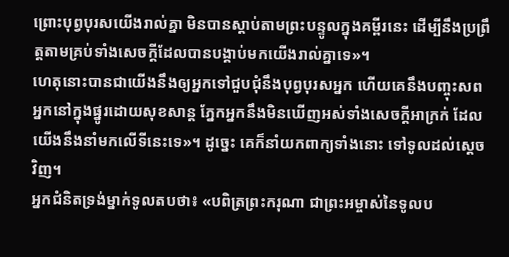ព្រោះបុព្វបុរសយើងរាល់គ្នា មិនបានស្តាប់តាមព្រះបន្ទូលក្នុងគម្ពីរនេះ ដើម្បីនឹងប្រព្រឹត្តតាមគ្រប់ទាំងសេចក្ដីដែលបានបង្គាប់មកយើងរាល់គ្នាទេ»។
ហេតុនោះបានជាយើងនឹងឲ្យអ្នកទៅជួបជុំនឹងបុព្វបុរសអ្នក ហើយគេនឹងបញ្ចុះសពអ្នកនៅក្នុងផ្នូរដោយសុខសាន្ត ភ្នែកអ្នកនឹងមិនឃើញអស់ទាំងសេចក្ដីអាក្រក់ ដែលយើងនឹងនាំមកលើទីនេះទេ»។ ដូច្នេះ គេក៏នាំយកពាក្យទាំងនោះ ទៅទូលដល់ស្តេចវិញ។
អ្នកជំនិតទ្រង់ម្នាក់ទូលតបថា៖ «បពិត្រព្រះករុណា ជាព្រះអម្ចាស់នៃទូលប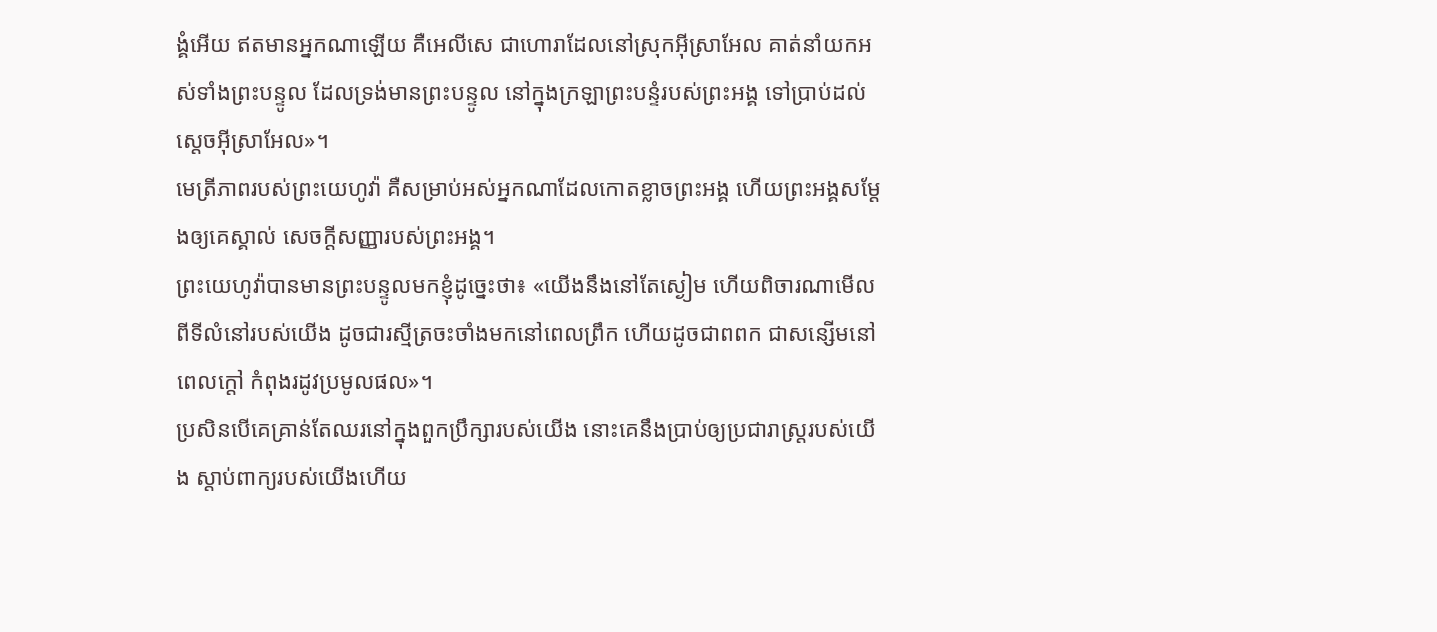ង្គំអើយ ឥតមានអ្នកណាឡើយ គឺអេលីសេ ជាហោរាដែលនៅស្រុកអ៊ីស្រាអែល គាត់នាំយកអស់ទាំងព្រះបន្ទូល ដែលទ្រង់មានព្រះបន្ទូល នៅក្នុងក្រឡាព្រះបន្ទំរបស់ព្រះអង្គ ទៅប្រាប់ដល់ស្តេចអ៊ីស្រាអែល»។
មេត្រីភាពរបស់ព្រះយេហូវ៉ា គឺសម្រាប់អស់អ្នកណាដែលកោតខ្លាចព្រះអង្គ ហើយព្រះអង្គសម្ដែងឲ្យគេស្គាល់ សេចក្ដីសញ្ញារបស់ព្រះអង្គ។
ព្រះយេហូវ៉ាបានមានព្រះបន្ទូលមកខ្ញុំដូច្នេះថា៖ «យើងនឹងនៅតែស្ងៀម ហើយពិចារណាមើលពីទីលំនៅរបស់យើង ដូចជារស្មីត្រចះចាំងមកនៅពេលព្រឹក ហើយដូចជាពពក ជាសន្សើមនៅពេលក្តៅ កំពុងរដូវប្រមូលផល»។
ប្រសិនបើគេគ្រាន់តែឈរនៅក្នុងពួកប្រឹក្សារបស់យើង នោះគេនឹងប្រាប់ឲ្យប្រជារាស្ត្ររបស់យើង ស្តាប់ពាក្យរបស់យើងហើយ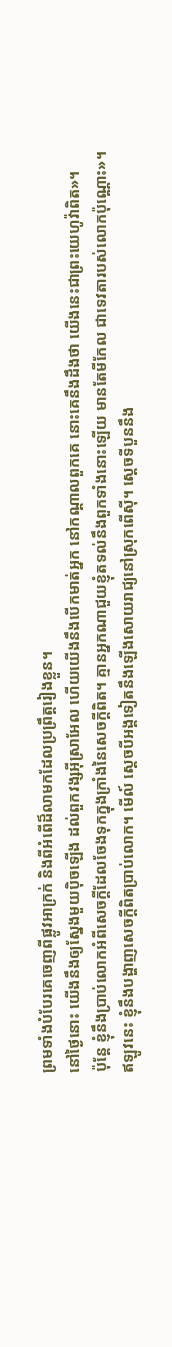ព្រមទាំងបំបែរគេចេញពីផ្លូវអាក្រក់ និងពីអំពើដ៏លាមកដែលប្រព្រឹត្តរៀងខ្លួន។
នៅថ្ងៃនោះ យើងនឹងឲ្យស្នែងមួយប៉ិចឡើង ដល់ពួកវង្សអ៊ីស្រាអែល ហើយយើងនឹងបើកមាត់អ្នក នៅកណ្ដាលពួកគេ នោះគេនឹងដឹងថា យើងនេះជាព្រះយេហូវ៉ាពិត»។
ប៉ុន្តែ ខ្ញុំនឹងប្រាប់លោកអំពីសេចក្ដីដែលចែងទុកក្នុងក្រាំងនៃសេចក្ដីពិត។ គ្មានអ្នកណាជួយខ្ញុំតទល់នឹងពួកទាំងនោះឡើយ មានតែមីកែល ជាទេវតារបស់លោកប៉ុណ្ណោះ»។
ឥឡូវនេះ ខ្ញុំនឹងបង្ហាញសេចក្ដីពិតប្រាប់លោក។ មើល៍ ស្តេចបីអង្គទៀតនឹងឡើងសោយរាជ្យនៅស្រុកពើស៊ី។ ស្តេចទីបួននឹង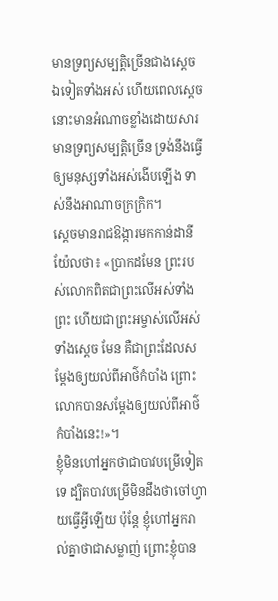មានទ្រព្យសម្បត្តិច្រើនជាងស្ដេចឯទៀតទាំងអស់ ហើយពេលស្ដេចនោះមានអំណាចខ្លាំងដោយសារមានទ្រព្យសម្បត្តិច្រើន ទ្រង់នឹងធ្វើឲ្យមនុស្សទាំងអស់ងើបឡើង ទាស់នឹងអាណាចក្រក្រិក។
ស្ដេចមានរាជឱង្ការមកកាន់ដានីយ៉ែលថា៖ «ប្រាកដមែន ព្រះរបស់លោកពិតជាព្រះលើអស់ទាំងព្រះ ហើយជាព្រះអម្ចាស់លើអស់ទាំងស្តេច មែន គឺជាព្រះដែលសម្ដែងឲ្យយល់ពីអាថ៌កំបាំង ព្រោះលោកបានសម្ដែងឲ្យយល់ពីអាថ៌កំបាំងនេះ!»។
ខ្ញុំមិនហៅអ្នកថាជាបាវបម្រើទៀតទេ ដ្បិតបាវបម្រើមិនដឹងថាចៅហ្វាយធ្វើអ្វីឡើយ ប៉ុន្តែ ខ្ញុំហៅអ្នករាល់គ្នាថាជាសម្លាញ់ ព្រោះខ្ញុំបាន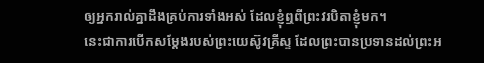ឲ្យអ្នករាល់គ្នាដឹងគ្រប់ការទាំងអស់ ដែលខ្ញុំឮពីព្រះវរបិតាខ្ញុំមក។
នេះជាការបើកសម្តែងរបស់ព្រះយេស៊ូវគ្រីស្ទ ដែលព្រះបានប្រទានដល់ព្រះអ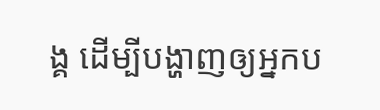ង្គ ដើម្បីបង្ហាញឲ្យអ្នកប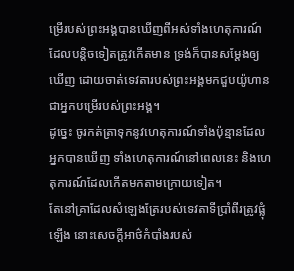ម្រើរបស់ព្រះអង្គបានឃើញពីអស់ទាំងហេតុការណ៍ ដែលបន្តិចទៀតត្រូវកើតមាន ទ្រង់ក៏បានសម្តែងឲ្យឃើញ ដោយចាត់ទេវតារបស់ព្រះអង្គមកជួបយ៉ូហាន ជាអ្នកបម្រើរបស់ព្រះអង្គ។
ដូច្នេះ ចូរកត់ត្រាទុកនូវហេតុការណ៍ទាំងប៉ុន្មានដែលអ្នកបានឃើញ ទាំងហេតុការណ៍នៅពេលនេះ និងហេតុការណ៍ដែលកើតមកតាមក្រោយទៀត។
តែនៅគ្រាដែលសំឡេងត្រែរបស់ទេវតាទីប្រាំពីរត្រូវផ្លុំឡើង នោះសេចក្ដីអាថ៌កំបាំងរបស់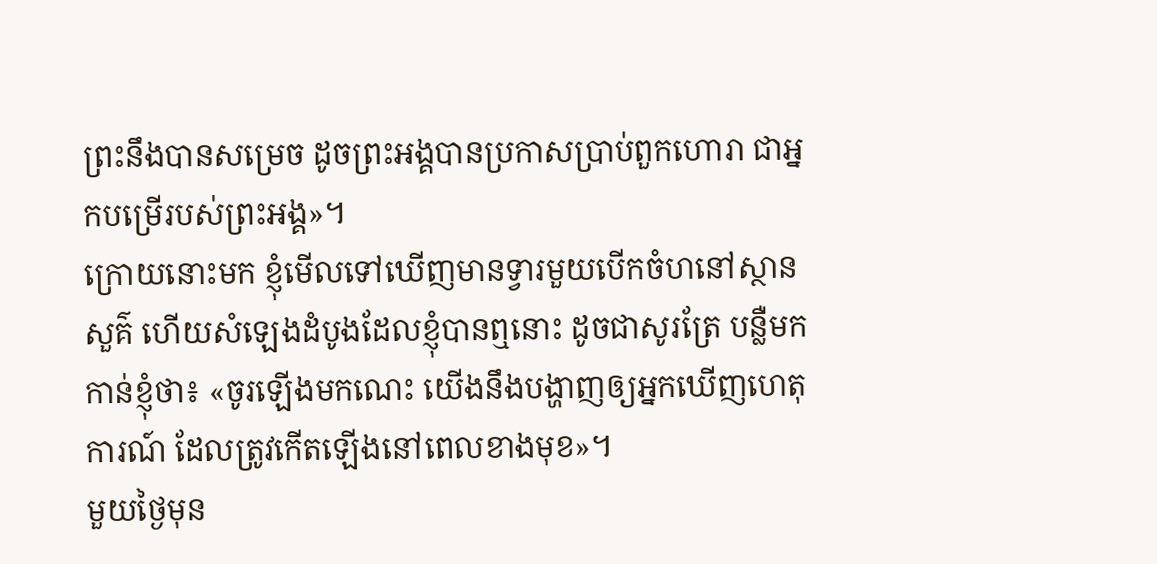ព្រះនឹងបានសម្រេច ដូចព្រះអង្គបានប្រកាសប្រាប់ពួកហោរា ជាអ្នកបម្រើរបស់ព្រះអង្គ»។
ក្រោយនោះមក ខ្ញុំមើលទៅឃើញមានទ្វារមួយបើកចំហនៅស្ថានសួគ៌ ហើយសំឡេងដំបូងដែលខ្ញុំបានឮនោះ ដូចជាសូរត្រែ បន្លឺមកកាន់ខ្ញុំថា៖ «ចូរឡើងមកណេះ យើងនឹងបង្ហាញឲ្យអ្នកឃើញហេតុការណ៍ ដែលត្រូវកើតឡើងនៅពេលខាងមុខ»។
មួយថ្ងៃមុន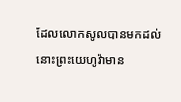ដែលលោកសូលបានមកដល់ នោះព្រះយេហូវ៉ាមាន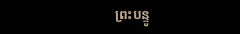ព្រះបន្ទូ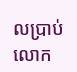លប្រាប់លោក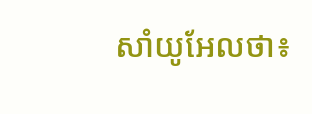សាំយូអែលថា៖